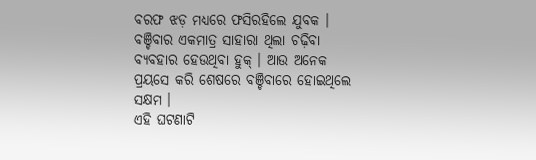ବରଫ ଝଡ଼ ମଧ୍ୟରେ ଫସିରହିଲେ ଯୁବକ । ବଞ୍ଚିବାର ଏକମାତ୍ର ସାହାରା ଥିଲା ଚଢ଼ିବା ବ୍ୟବହାର ହେଉଥିବା ହୁକ୍ । ଆଉ ଅନେକ ପ୍ରୟସେ କରି ଶେଷରେ ବଞ୍ଚିବାରେ ହୋଇଥିଲେ ସକ୍ଷମ ।
ଏହି ଘଟଣାଟି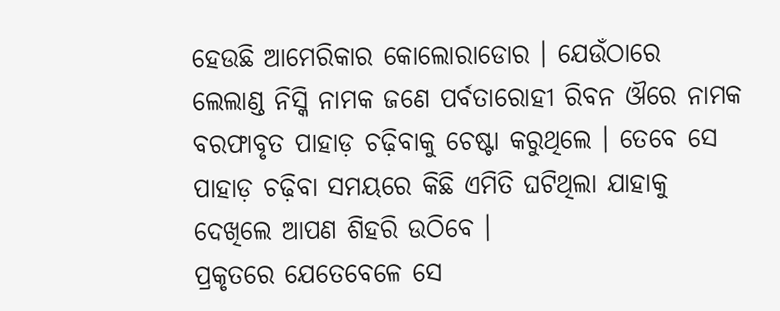ହେଉଛି ଆମେରିକାର କୋଲୋରାଡୋର । ଯେଉଁଠାରେ ଲେଲାଣ୍ଡ ନିସ୍କି ନାମକ ଜଣେ ପର୍ବତାରୋହୀ ରିବନ ଔରେ ନାମକ ବରଫାବୃତ ପାହାଡ଼ ଚଢ଼ିବାକୁ ଚେଷ୍ଟା କରୁଥିଲେ । ତେବେ ସେ ପାହାଡ଼ ଚଢ଼ିବା ସମୟରେ କିଛି ଏମିତି ଘଟିଥିଲା ଯାହାକୁ ଦେଖିଲେ ଆପଣ ଶିହରି ଉଠିବେ ।
ପ୍ରକୃତରେ ଯେତେବେଳେ ସେ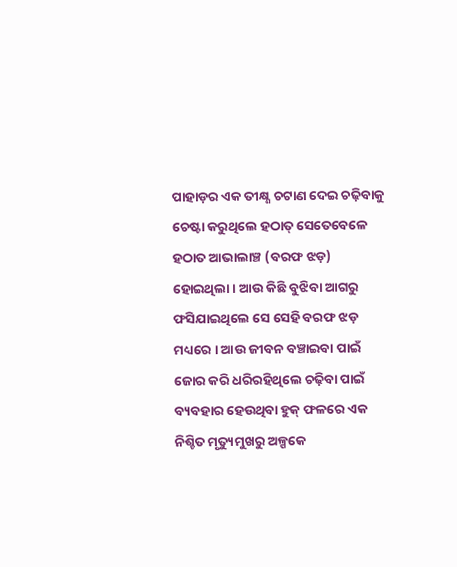ପାହାଡ଼ର ଏକ ତୀକ୍ଷ୍ଣ ଚଟାଣ ଦେଇ ଚଢ଼ିବାକୁ ଚେଷ୍ଟା କରୁଥିଲେ ହଠାତ୍ ସେତେବେଳେ ହଠାତ ଆଭାଲାଞ୍ଚ (ବରଫ ଝଡ଼) ହୋଇଥିଲା । ଆଉ କିଛି ବୁଝିବା ଆଗରୁ ଫସିଯାଇଥିଲେ ସେ ସେହି ବରଫ ଝଡ଼ ମଧ୍ୟରେ । ଆଉ ଜୀବନ ବଞ୍ଚାଇବା ପାଇଁ ଜୋର କରି ଧରିରହିଥିଲେ ଚଢ଼ିବା ପାଇଁ ବ୍ୟବହାର ହେଉଥିବା ହୁକ୍ ଫଳରେ ଏକ ନିଶ୍ଚିତ ମୃତ୍ୟୁମୁଖରୁ ଅଳ୍ପକେ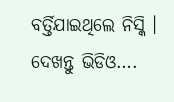ବର୍ତ୍ତିଯାଇଥିଲେ ନିସ୍କି । ଦେଖନ୍ତୁ ଭିଡିଓ….